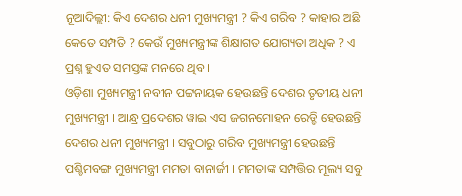ନୂଆଦିଲ୍ଲୀ: କିଏ ଦେଶର ଧନୀ ମୁଖ୍ୟମନ୍ତ୍ରୀ ? କିଏ ଗରିବ ? କାହାର ଅଛି କେତେ ସମ୍ପତି ? କେଉଁ ମୁଖ୍ୟମନ୍ତ୍ରୀଙ୍କ ଶିକ୍ଷାଗତ ଯୋଗ୍ୟତା ଅଧିକ ? ଏ ପ୍ରଶ୍ନ ହୁଏତ ସମସ୍ତଙ୍କ ମନରେ ଥିବ ।
ଓଡ଼ିଶା ମୁଖ୍ୟମନ୍ତ୍ରୀ ନବୀନ ପଟ୍ଟନାୟକ ହେଉଛନ୍ତି ଦେଶର ତୃତୀୟ ଧନୀ ମୁଖ୍ୟମନ୍ତ୍ରୀ । ଆନ୍ଧ୍ର ପ୍ରଦେଶର ୱାଇ ଏସ ଜଗନମୋହନ ରେଡ୍ଡି ହେଉଛନ୍ତି ଦେଶର ଧନୀ ମୁଖ୍ୟମନ୍ତ୍ରୀ । ସବୁଠାରୁ ଗରିବ ମୁଖ୍ୟମନ୍ତ୍ରୀ ହେଉଛନ୍ତି ପଶ୍ଚିମବଙ୍ଗ ମୁଖ୍ୟମନ୍ତ୍ରୀ ମମତା ବାନାର୍ଜୀ । ମମତାଙ୍କ ସମ୍ପତ୍ତିର ମୂଲ୍ୟ ସବୁ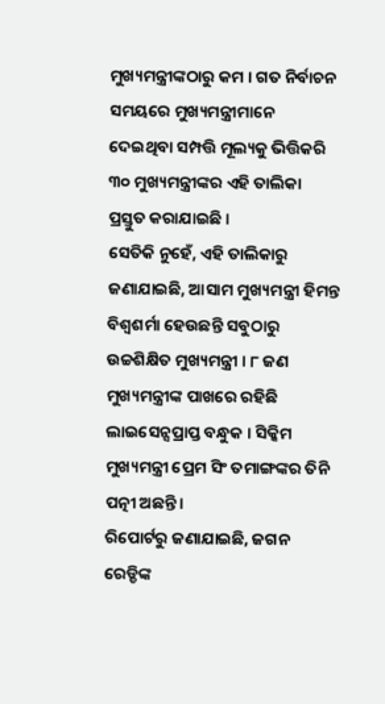ମୁଖ୍ୟମନ୍ତ୍ରୀଙ୍କଠାରୁ କମ । ଗତ ନିର୍ବାଚନ ସମୟରେ ମୁଖ୍ୟମନ୍ତ୍ରୀମାନେ ଦେଇଥିବା ସମ୍ପତ୍ତି ମୂଲ୍ୟକୁ ଭିତ୍ତିକରି ୩୦ ମୁଖ୍ୟମନ୍ତ୍ରୀଙ୍କର ଏହି ତାଲିକା ପ୍ରସ୍ତୁତ କରାଯାଇଛି ।
ସେତିକି ନୁହେଁ, ଏହି ତାଲିକାରୁ ଜଣାଯାଇଛି, ଆସାମ ମୁଖ୍ୟମନ୍ତ୍ରୀ ହିମନ୍ତ ବିଶ୍ୱଶର୍ମା ହେଉଛନ୍ତି ସବୁଠାରୁ ଉଚ୍ଚଶିକ୍ଷିତ ମୁଖ୍ୟମନ୍ତ୍ରୀ । ୮ ଜଣ ମୁଖ୍ୟମନ୍ତ୍ରୀଙ୍କ ପାଖରେ ରହିଛି ଲାଇସେନ୍ସପ୍ରାପ୍ତ ବନ୍ଧୁକ । ସିକ୍କିମ ମୁଖ୍ୟମନ୍ତ୍ରୀ ପ୍ରେମ ସିଂ ତମାଙ୍ଗଙ୍କର ତିନି ପତ୍ନୀ ଅଛନ୍ତି ।
ରିପୋର୍ଟରୁ ଜଣାଯାଇଛି, ଜଗନ ରେଡ୍ଡିଙ୍କ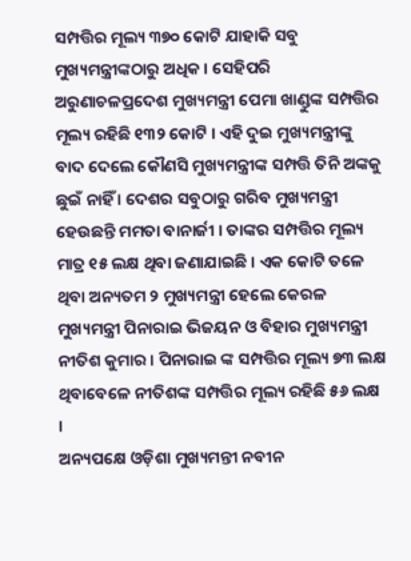ସମ୍ପତ୍ତିର ମୂଲ୍ୟ ୩୭୦ କୋଟି ଯାହାକି ସବୁ ମୁଖ୍ୟମନ୍ତ୍ରୀଙ୍କଠାରୁ ଅଧିକ । ସେହିପରି ଅରୁଣାଚଳପ୍ରଦେଶ ମୁଖ୍ୟମନ୍ତ୍ରୀ ପେମା ଖାଣ୍ଡୁଙ୍କ ସମ୍ପତ୍ତିର ମୂଲ୍ୟ ରହିଛି ୧୩୨ କୋଟି । ଏହି ଦୁଇ ମୁଖ୍ୟମନ୍ତ୍ରୀଙ୍କୁ ବାଦ ଦେଲେ କୌଣସି ମୁଖ୍ୟମନ୍ତ୍ରୀଙ୍କ ସମ୍ପତ୍ତି ତିନି ଅଙ୍କକୁ ଛୁଇଁ ନାହିଁ । ଦେଶର ସବୁଠାରୁ ଗରିବ ମୁଖ୍ୟମନ୍ତ୍ରୀ ହେଉଛନ୍ତି ମମତା ବାନାର୍ଜୀ । ତାଙ୍କର ସମ୍ପତ୍ତିର ମୂଲ୍ୟ ମାତ୍ର ୧୫ ଲକ୍ଷ ଥିବା ଜଣାଯାଇଛି । ଏକ କୋଟି ତଳେ ଥିବା ଅନ୍ୟତମ ୨ ମୁଖ୍ୟମନ୍ତ୍ରୀ ହେଲେ କେରଳ ମୁଖ୍ୟମନ୍ତ୍ରୀ ପିନାରାଇ ଭିଜୟନ ଓ ବିହାର ମୁଖ୍ୟମନ୍ତ୍ରୀ ନୀତିଶ କୁମାର । ପିନାରାଇ ଙ୍କ ସମ୍ପତ୍ତିର ମୂଲ୍ୟ ୭୩ ଲକ୍ଷ ଥିବାବେଳେ ନୀତିଶଙ୍କ ସମ୍ପତ୍ତିର ମୂଲ୍ୟ ରହିଛି ୫୬ ଲକ୍ଷ ।
ଅନ୍ୟପକ୍ଷେ ଓଡ଼ିଶା ମୁଖ୍ୟମନ୍ତୀ ନବୀନ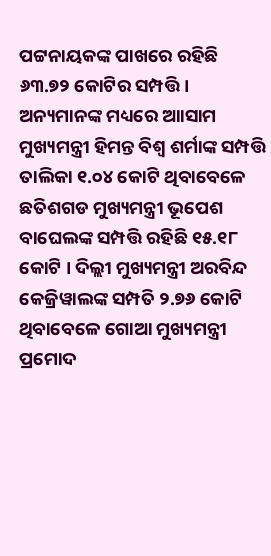ପଟ୍ଟନାୟକଙ୍କ ପାଖରେ ରହିଛି ୬୩.୭୨ କୋଟିର ସମ୍ପତ୍ତି । ଅନ୍ୟମାନଙ୍କ ମଧ୍ୟରେ ଆାସାମ ମୁଖ୍ୟମନ୍ତ୍ରୀ ହିମନ୍ତ ବିଶ୍ୱ ଶର୍ମାଙ୍କ ସମ୍ପତ୍ତି ତାଲିକା ୧.୦୪ କୋଟି ଥିବାବେଳେ ଛତିଶଗଡ ମୁଖ୍ୟମନ୍ତ୍ରୀ ଭୂପେଶ ବାଘେଲଙ୍କ ସମ୍ପତ୍ତି ରହିଛି ୧୫.୧୮ କୋଟି । ଦିଲ୍ଲୀ ମୁଖ୍ୟମନ୍ତ୍ରୀ ଅରବିନ୍ଦ କେଜ୍ରିୱାଲଙ୍କ ସମ୍ପତି ୨.୭୬ କୋଟି ଥିବାବେଳେ ଗୋଆ ମୁଖ୍ୟମନ୍ତ୍ରୀ ପ୍ରମୋଦ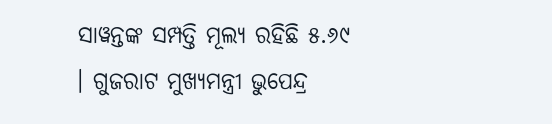ସାୱନ୍ତଙ୍କ ସମ୍ପତ୍ତି ମୂଲ୍ୟ ରହିଛି ୫.୬୯ । ଗୁଜରାଟ ମୁଖ୍ୟମନ୍ତ୍ରୀ ଭୁପେନ୍ଦ୍ର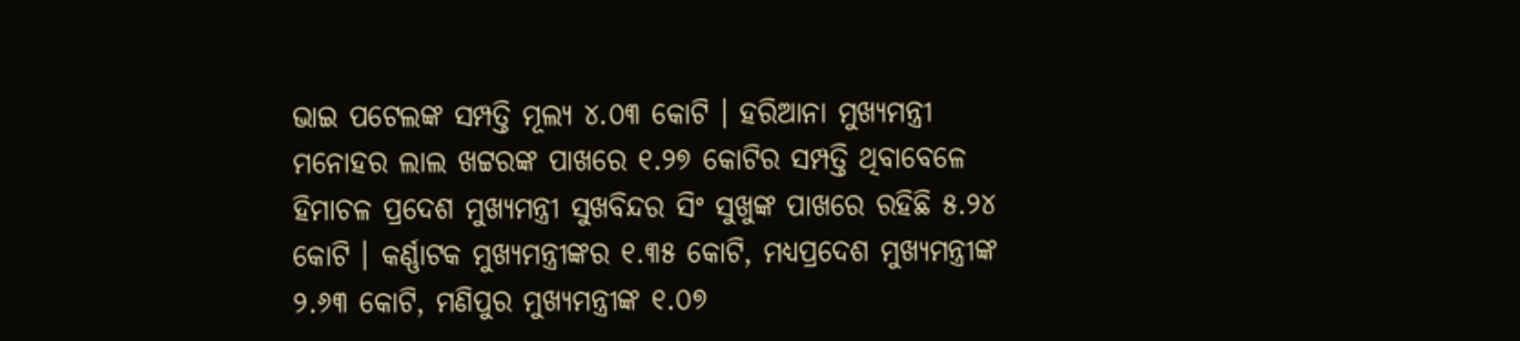ଭାଇ ପଟେଲଙ୍କ ସମ୍ପତ୍ତି ମୂଲ୍ୟ ୪.୦୩ କୋଟି । ହରିଆନା ମୁଖ୍ୟମନ୍ତ୍ରୀ ମନୋହର ଲାଲ ଖଟ୍ଟରଙ୍କ ପାଖରେ ୧.୨୭ କୋଟିର ସମ୍ପତ୍ତି ଥିବାବେଳେ ହିମାଚଳ ପ୍ରଦେଶ ମୁଖ୍ୟମନ୍ତ୍ରୀ ସୁଖବିନ୍ଦର ସିଂ ସୁଖୁଙ୍କ ପାଖରେ ରହିଛି ୫.୨୪ କୋଟି । କର୍ଣ୍ଣାଟକ ମୁଖ୍ୟମନ୍ତ୍ରୀଙ୍କର ୧.୩୫ କୋଟି, ମଧ୍ୟପ୍ରଦେଶ ମୁଖ୍ୟମନ୍ତ୍ରୀଙ୍କ ୨.୬୩ କୋଟି, ମଣିପୁର ମୁଖ୍ୟମନ୍ତ୍ରୀଙ୍କ ୧.୦୭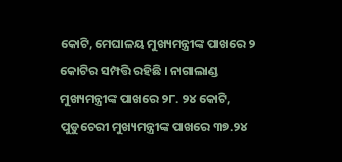କୋଟି, ମେଘାଳୟ ମୁଖ୍ୟମନ୍ତ୍ରୀଙ୍କ ପାଖରେ ୨ କୋଟିର ସମ୍ପତ୍ତି ରହିଛି । ନାଗାଲାଣ୍ଡ ମୁଖ୍ୟମନ୍ତ୍ରୀଙ୍କ ପାଖରେ ୨୮. ୨୪ କୋଟି, ପୁଡୁଚେରୀ ମୁଖ୍ୟମନ୍ତ୍ରୀଙ୍କ ପାଖରେ ୩୭.୨୪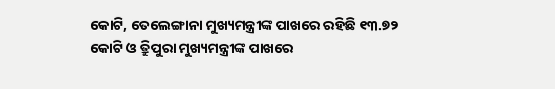କୋଟି, ତେଲେଙ୍ଗାନା ମୁଖ୍ୟମନ୍ତ୍ରୀଙ୍କ ପାଖରେ ରହିଛି ୧୩.୭୨ କୋଟି ଓ ତ୍ରିୁପୁରା ମୁଖ୍ୟମନ୍ତ୍ରୀଙ୍କ ପାଖରେ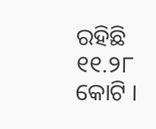ରହିଛି ୧୧.୨୮ କୋଟି ।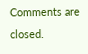Comments are closed.